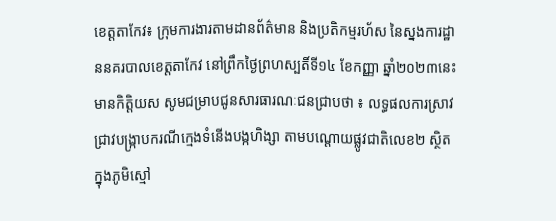ខេត្តតាកែវ៖ ក្រុមការងារតាមដានព័ត៌មាន និងប្រតិកម្មរហ័ស នៃស្នងការដ្ឋាននគរបាលខេត្តតាកែវ នៅព្រឹកថ្ងៃព្រហស្បតិ៍ទី១៤ ខែកញ្ញា ឆ្នាំ២០២៣នេះ មានកិត្តិយស សូមជម្រាបជូនសារធារណៈជនជ្រាបថា ៖ លទ្ធផលការស្រាវជ្រាវបង្ក្រាបករណីក្មេងទំនើងបង្កហិង្សា តាមបណ្តោយផ្លូវជាតិលេខ២ ស្ថិតក្នុងភូមិស្មៅ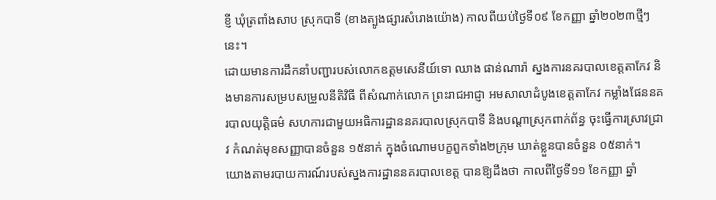ខ្ញី ឃុំត្រពាំងសាប ស្រុកបាទី (ខាងត្បូងផ្សារសំរោងយ៉ោង) កាលពីយប់ថ្ងៃទី០៩ ខែកញ្ញា ឆ្នាំ២០២៣ថ្មីៗនេះ។
ដោយមានការដឹកនាំបញ្ជារបស់លោកឧត្តមសេនីយ៍ទោ ឈាង ផាន់ណារ៉ា ស្នងការនគរបាលខេត្តតាកែវ និងមានការសម្របសម្រួលនីតិវិធី ពីសំណាក់លោក ព្រះរាជអាជ្ញា អមសាលាដំបូងខេត្តតាកែវ កម្លាំងផែននគរបាលយុត្តិធម៌ សហការជាមួយអធិការដ្ឋាននគរបាលស្រុកបាទី និងបណ្តាស្រុកពាក់ព័ន្ធ ចុះធ្វើការស្រាវជ្រាវ កំណត់មុខសញ្ញាបានចំនួន ១៥នាក់ ក្នុងចំណោមបក្ខពួកទាំង២ក្រុម ឃាត់ខ្លួនបានចំនួន ០៥នាក់។
យោងតាមរបាយការណ៍របស់ស្នងការដ្ឋាននគរបាលខេត្ត បានឱ្យដឹងថា កាលពីថ្ងៃទី១១ ខែកញ្ញា ឆ្នាំ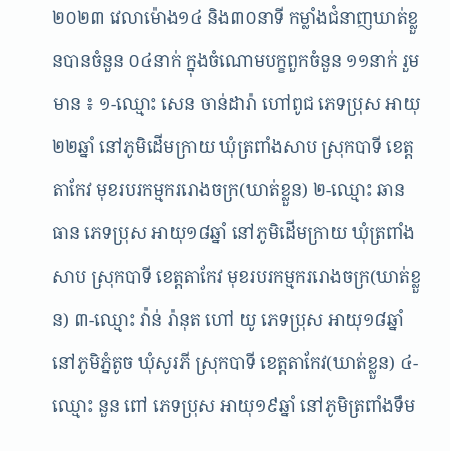២០២៣ វេលាម៉ោង១៤ និង៣០នាទី កម្លាំងជំនាញឃាត់ខ្លួនបានចំនួន ០៤នាក់ ក្នុងចំណោមបក្ខពួកចំនួន ១១នាក់ រួមមាន ៖ ១-ឈ្មោះ សេន ចាន់ដារ៉ា ហៅពូជ ភេទប្រុស អាយុ២២ឆ្នាំ នៅភូមិដើមក្រាយ ឃុំត្រពាំងសាប ស្រុកបាទី ខេត្តតាកែវ មុខរបរកម្មកររោងចក្រ(ឃាត់ខ្លួន) ២-ឈ្មោះ ឆាន ធាន ភេទប្រុស អាយុ១៨ឆ្នាំ នៅភូមិដើមក្រាយ ឃុំត្រពាំងសាប ស្រុកបាទី ខេត្តតាកែវ មុខរបរកម្មកររោងចក្រ(ឃាត់ខ្លួន) ៣-ឈ្មោះ វ៉ាន់ រ៉ានុត ហៅ យូ ភេទប្រុស អាយុ១៨ឆ្នាំ នៅភូមិភ្នំតូច ឃុំសូរភី ស្រុកបាទី ខេត្តតាកែវ(ឃាត់ខ្លួន) ៤-ឈ្មោះ នួន ពៅ ភេទប្រុស អាយុ១៩ឆ្នាំ នៅភូមិត្រពាំងទឹម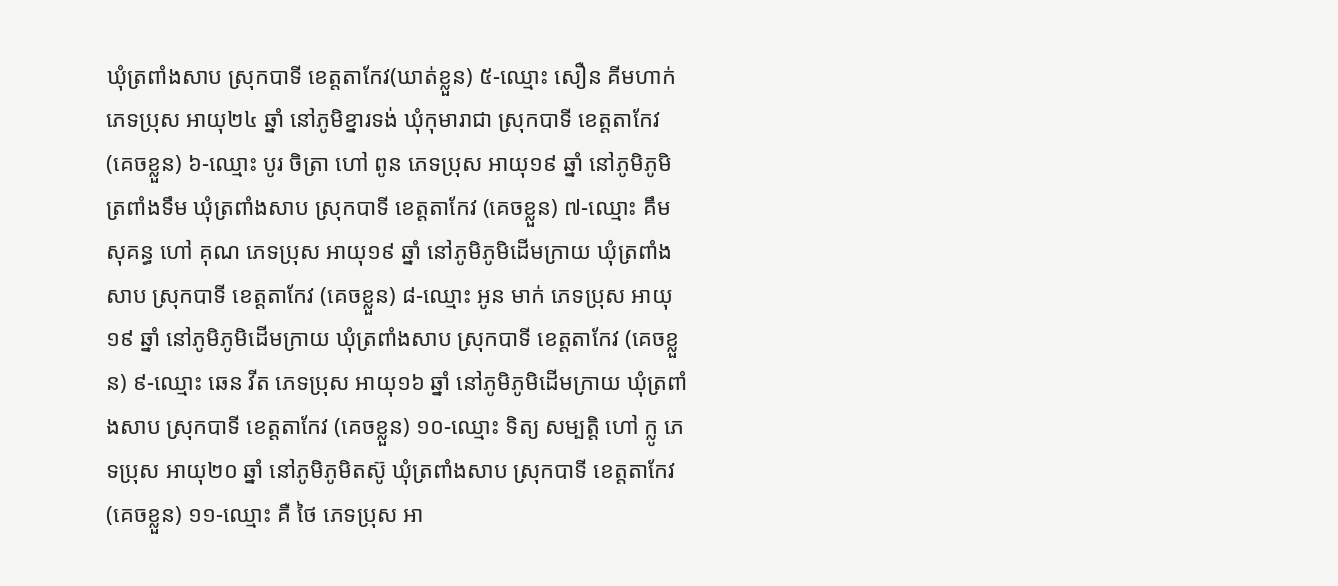ឃុំត្រពាំងសាប ស្រុកបាទី ខេត្តតាកែវ(ឃាត់ខ្លួន) ៥-ឈ្មោះ សឿន គីមហាក់ ភេទប្រុស អាយុ២៤ ឆ្នាំ នៅភូមិខ្នារទង់ ឃុំកុមារាជា ស្រុកបាទី ខេត្តតាកែវ (គេចខ្លួន) ៦-ឈ្មោះ បូរ ចិត្រា ហៅ ពូន ភេទប្រុស អាយុ១៩ ឆ្នាំ នៅភូមិភូមិត្រពាំងទឹម ឃុំត្រពាំងសាប ស្រុកបាទី ខេត្តតាកែវ (គេចខ្លួន) ៧-ឈ្មោះ គឹម សុគន្ធ ហៅ គុណ ភេទប្រុស អាយុ១៩ ឆ្នាំ នៅភូមិភូមិដើមក្រាយ ឃុំត្រពាំងសាប ស្រុកបាទី ខេត្តតាកែវ (គេចខ្លួន) ៨-ឈ្មោះ អូន មាក់ ភេទប្រុស អាយុ១៩ ឆ្នាំ នៅភូមិភូមិដើមក្រាយ ឃុំត្រពាំងសាប ស្រុកបាទី ខេត្តតាកែវ (គេចខ្លួន) ៩-ឈ្មោះ ឆេន វីត ភេទប្រុស អាយុ១៦ ឆ្នាំ នៅភូមិភូមិដើមក្រាយ ឃុំត្រពាំងសាប ស្រុកបាទី ខេត្តតាកែវ (គេចខ្លួន) ១០-ឈ្មោះ ទិត្យ សម្បត្តិ ហៅ ក្លូ ភេទប្រុស អាយុ២០ ឆ្នាំ នៅភូមិភូមិតស៊ូ ឃុំត្រពាំងសាប ស្រុកបាទី ខេត្តតាកែវ (គេចខ្លួន) ១១-ឈ្មោះ គឺ ថៃ ភេទប្រុស អា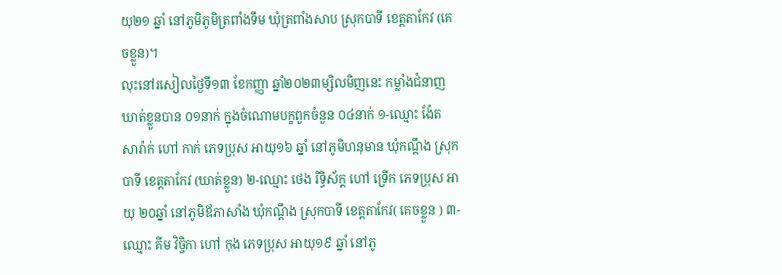យុ២១ ឆ្នាំ នៅភូមិភូមិត្រពាំងទឹម ឃុំត្រពាំងសាប ស្រុកបាទី ខេត្តតាកែវ (គេចខ្លួន)។
លុះនៅរសៀលថ្ងៃទី១៣ ខែកញ្ញា ឆ្នាំ២០២៣ម្សិលមិញនេះ កម្លាំងជំនាញឃាត់ខ្លួនបាន ០១នាក់ ក្នុងចំណោមបក្ខពួកចំនួន ០៤នាក់ ១-ឈ្មោះ ង៉ែត សារ៉ាក់ ហៅ កាក់ ភេទប្រុស អាយុ១៦ ឆ្នាំ នៅភូមិហនុមាន ឃុំកណ្ដឹង ស្រុកបាទី ខេត្តតាកែវ (ឃាត់ខ្លួន) ២-ឈ្មោះ ថេង រិទ្ធិស័ក្ត ហៅ ទ្រើក ភេទប្រុស អាយុ ២០ឆ្នាំ នៅភូមិឪភាសាំង ឃុំកណ្ដឹង ស្រុកបាទី ខេត្តតាកែវ( គេចខ្លួន ) ៣-ឈ្មោះ គីម វិច្ចិកា ហៅ កុង ភេទប្រុស អាយុ១៩ ឆ្នាំ នៅភូ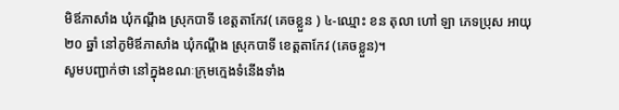មិឪភាសាំង ឃុំកណ្ដឹង ស្រុកបាទី ខេត្តតាកែវ( គេចខ្លួន ) ៤-ឈ្មោះ ខន តុលា ហៅ ឡា ភេទប្រុស អាយុ២០ ឆ្នាំ នៅភូមិឪភាសាំង ឃុំកណ្ដឹង ស្រុកបាទី ខេត្តតាកែវ (គេចខ្លួន)។
សូមបញ្ជាក់ថា នៅក្នុងខណៈក្រុមក្មេងទំនើងទាំង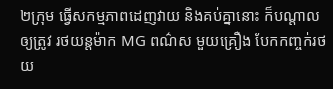២ក្រុម ធ្វើសកម្មភាពដេញវាយ និងគប់គ្នានោះ ក៏បណ្តាលឲ្យត្រូវ រថយន្តម៉ាក MG ពណ៌ស មួយគ្រឿង បែកកញ្ចក់រថយ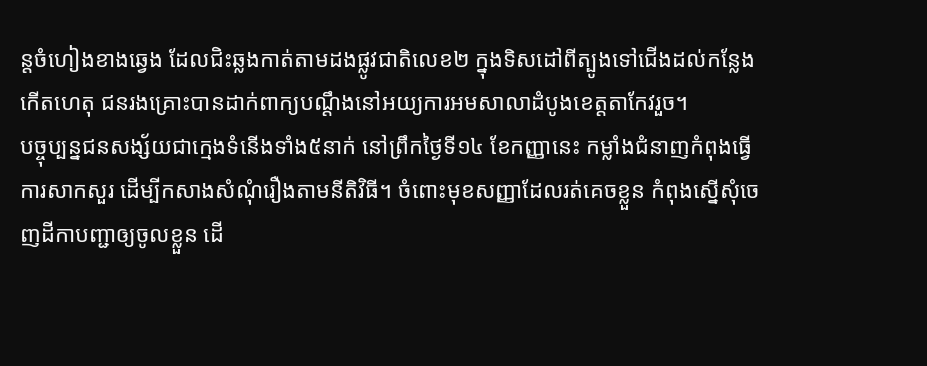ន្តចំហៀងខាងឆ្វេង ដែលជិះឆ្លងកាត់តាមដងផ្លូវជាតិលេខ២ ក្នុងទិសដៅពីត្បូងទៅជើងដល់កន្លែងកើតហេតុ ជនរងគ្រោះបានដាក់ពាក្យបណ្ដឹងនៅអយ្យការអមសាលាដំបូងខេត្តតាកែវរួច។
បច្ចុប្បន្នជនសង្ស័យជាក្មេងទំនើងទាំង៥នាក់ នៅព្រឹកថ្ងៃទី១៤ ខែកញ្ញានេះ កម្លាំងជំនាញកំពុងធ្វើការសាកសួរ ដើម្បីកសាងសំណុំរឿងតាមនីតិវិធី។ ចំពោះមុខសញ្ញាដែលរត់គេចខ្លួន កំពុងស្នើសុំចេញដីកាបញ្ជាឲ្យចូលខ្លួន ដើ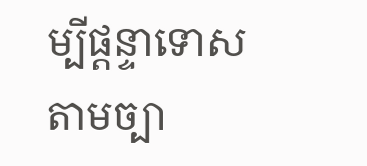ម្បីផ្តន្ទាទោសតាមច្បា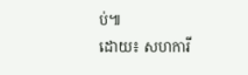ប់៕
ដោយ៖ សហការី